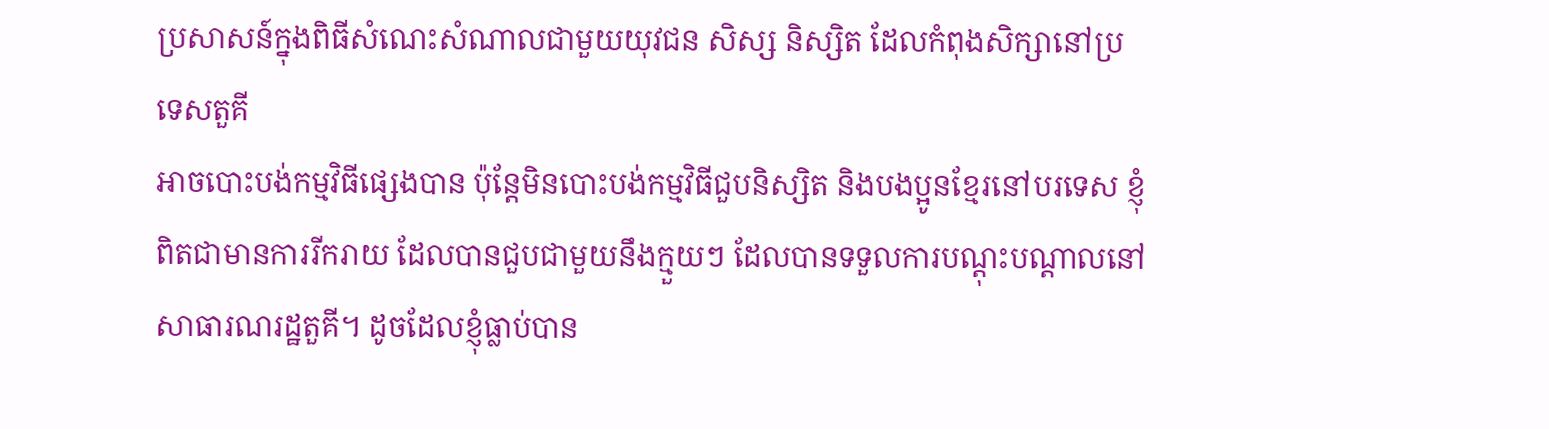ប្រសាសន៍ក្នុងពិធីសំណេះសំណាលជាមួយយុវជន សិស្ស និស្សិត ដែលកំពុងសិក្សានៅប្រទេសតួគី
អាចបោះបង់កម្មវិធីផ្សេងបាន ប៉ុន្តែមិនបោះបង់កម្មវិធីជួបនិស្សិត និងបងប្អូនខ្មែរនៅបរទេស ខ្ញុំពិតជាមានការរីករាយ ដែលបានជួបជាមួយនឹងក្មួយៗ ដែលបានទទួលការបណ្ដុះបណ្ដាលនៅសាធារណរដ្ឋតួគី។ ដូចដែលខ្ញុំធ្លាប់បាន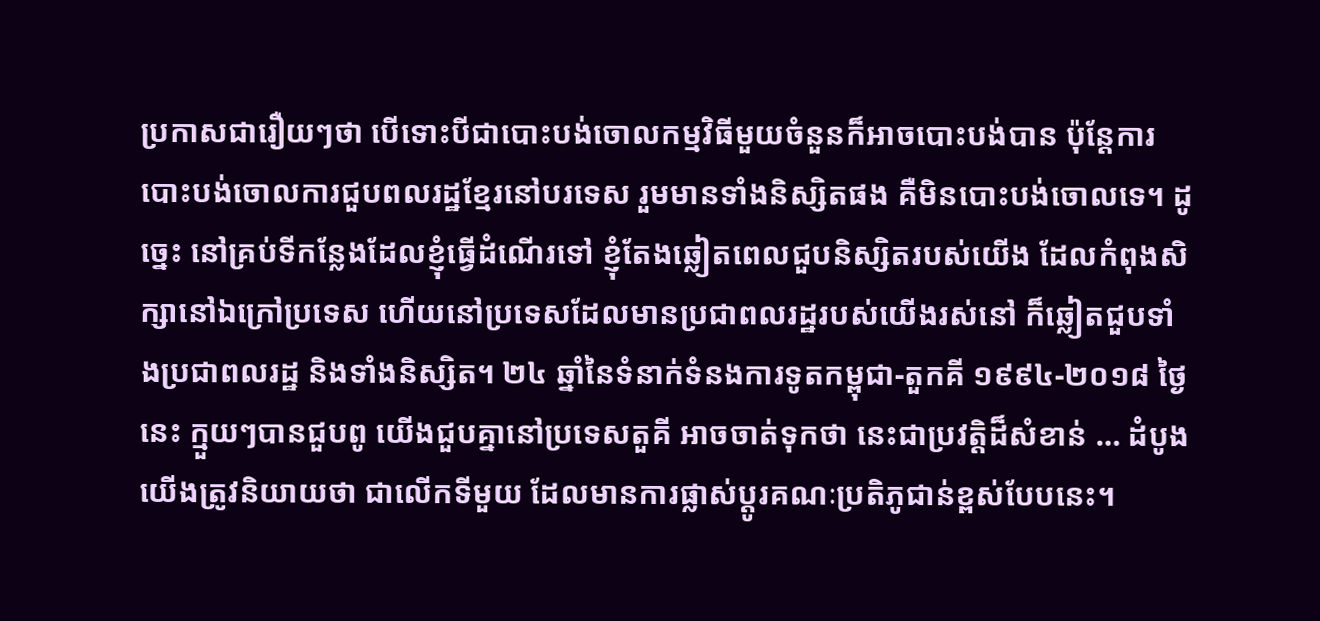ប្រកាសជារឿយៗថា បើទោះបីជាបោះបង់ចោលកម្មវិធីមួយចំនួនក៏អាចបោះបង់បាន ប៉ុន្តែការបោះបង់ចោលការជួបពលរដ្ឋខ្មែរនៅបរទេស រួមមានទាំងនិស្សិតផង គឺមិនបោះបង់ចោលទេ។ ដូច្នេះ នៅគ្រប់ទីកន្លែងដែលខ្ញុំធ្វើដំណើរទៅ ខ្ញុំតែងឆ្លៀតពេលជួបនិស្សិតរបស់យើង ដែលកំពុងសិក្សានៅឯក្រៅប្រទេស ហើយនៅប្រទេសដែលមានប្រជាពលរដ្ឋរបស់យើងរស់នៅ ក៏ឆ្លៀតជួបទាំងប្រជាពលរដ្ឋ និងទាំងនិស្សិត។ ២៤ ឆ្នាំនៃទំនាក់ទំនងការទូតកម្ពុជា-តួកគី ១៩៩៤-២០១៨ ថ្ងៃនេះ ក្មួយៗបានជួបពូ យើងជួបគ្នានៅប្រទេសតួគី អាចចាត់ទុកថា នេះជាប្រវត្តិដ៏សំខាន់ … ដំបូងយើងត្រូវនិយាយថា ជាលើកទីមួយ ដែលមានការផ្លាស់ប្ដូរគណៈប្រតិភូជាន់ខ្ពស់បែបនេះ។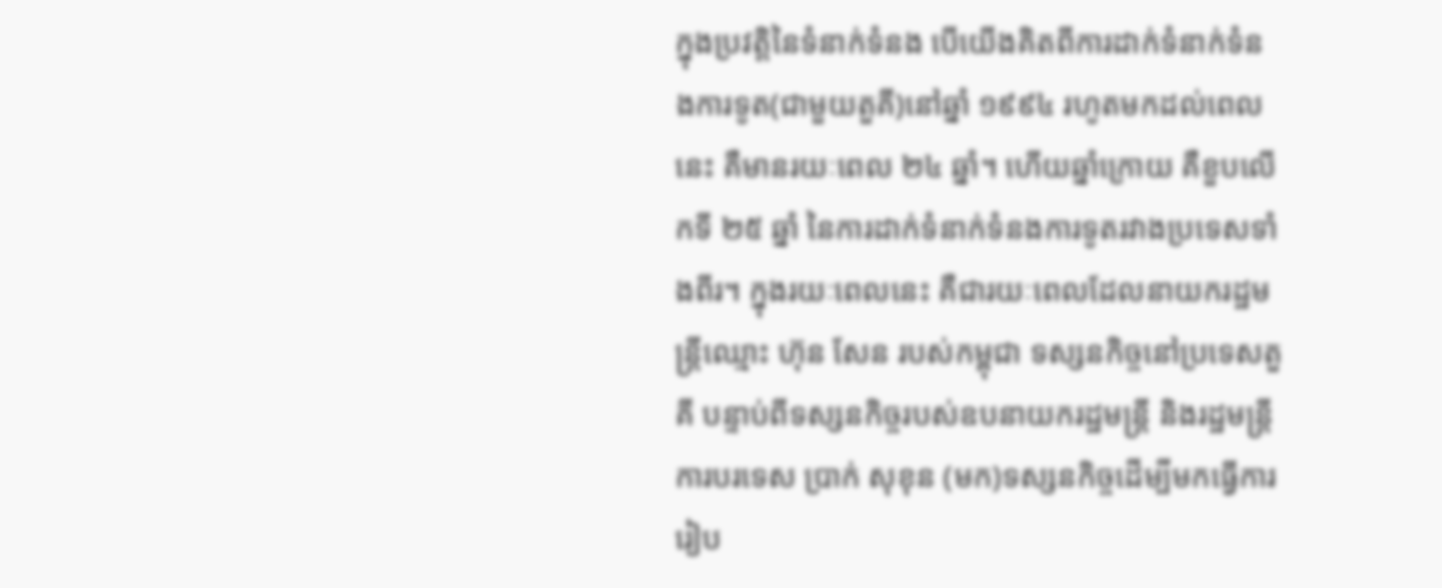ក្នុងប្រវត្តិនៃទំនាក់ទំនង បើយើងគិតពីការដាក់ទំនាក់ទំនងការទូត(ជាមួយតួគី)នៅឆ្នាំ ១៩៩៤ រហូតមកដល់ពេលនេះ គឺមានរយៈពេល ២៤ ឆ្នាំ។ ហើយឆ្នាំក្រោយ គឺខួបលើកទី ២៥ ឆ្នាំ នៃការដាក់ទំនាក់ទំនងការទូតរវាងប្រទេសទាំងពីរ។ ក្នុងរយៈពេលនេះ គឺជារយៈពេលដែលនាយករដ្ឋមន្រ្តីឈ្មោះ ហ៊ុន សែន របស់កម្ពុជា ទស្សនកិច្ចនៅប្រទេសតួគី បន្ទាប់ពីទស្សនកិច្ចរបស់ឧបនាយករដ្ឋមន្រ្តី និងរដ្ឋមន្រ្តីការបរទេស ប្រាក់ សុខុន (មក)ទស្សនកិច្ចដើម្បីមកធ្វើការរៀប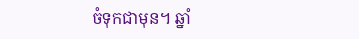ចំទុកជាមុន។ ឆ្នាំ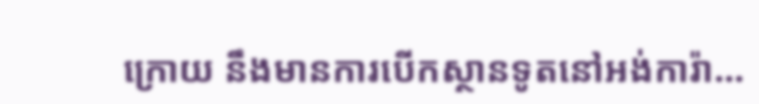ក្រោយ នឹងមានការបើកស្ថានទូតនៅអង់ការ៉ា…